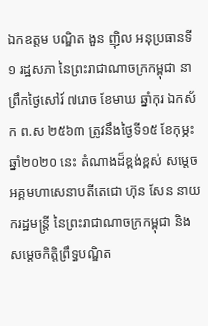ឯកឧត្តម បណ្ឌិត ងួន ញ៉ិល អនុប្រធានទី១ រដ្ឋសភា នៃព្រះរាជាណាចក្រកម្ពុជា នាព្រឹកថ្ងៃសៅរ៍ ៧រោច ខែមាឃ ឆ្នាំកុរ ឯកស័ក ព.ស ២៥៦៣ ត្រូវនឹងថ្ងៃទី១៥ ខែកុម្ភះ ឆ្នាំ២០២០ នេះ តំណាងដ៏ខ្ពង់ខ្ពស់ សម្តេចអគ្គមហាសេនាបតីតេជោ ហ៊ុន សែន នាយករដ្ឋមន្ត្រី នៃព្រះរាជាណាចក្រកម្ពុជា និងសម្តេចកិត្តិព្រឹទ្ធបណ្ឌិត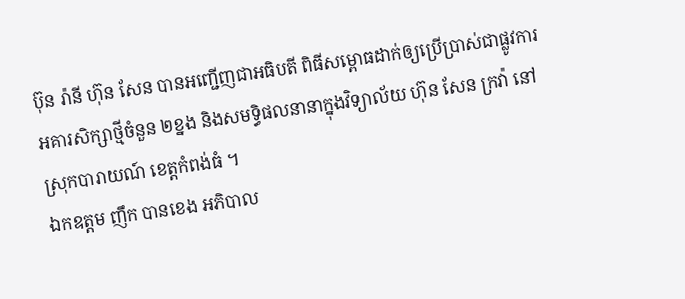ប៊ុន រ៉ានី ហ៊ុន សែន បានអញ្ជើញជាអធិបតី ពិធីសម្ពោធដាក់ឲ្យប្រើប្រាស់ជាផ្លូវការអគារសិក្សាថ្មីចំនួន ២ខ្នង និងសមទ្ធិផលនានាក្នុងវិទ្យាល័យ ហ៊ុន សែន ក្រវ៉ា នៅស្រុកបារាយណ៍ ខេត្តកំពង់ធំ ។
ឯកឧត្តម ញឹក បានខេង អភិបាល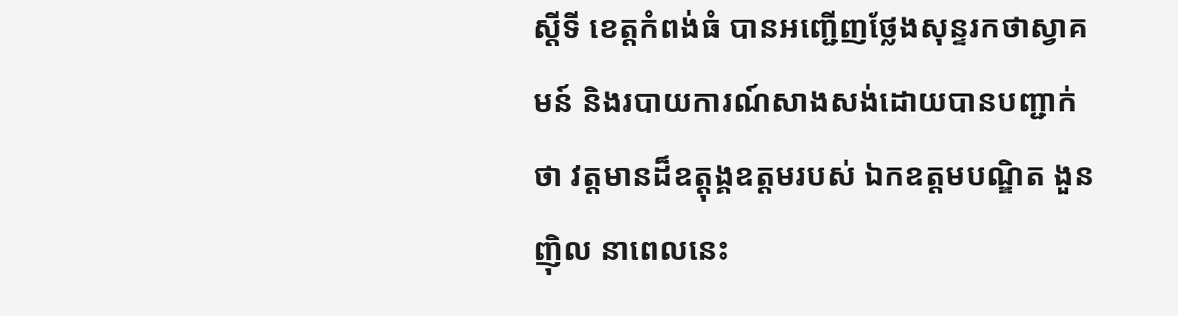ស្តីទី ខេត្តកំពង់ធំ បានអញ្ជើញថ្លែងសុន្ទរកថាស្វាគមន៍ និងរបាយការណ៍សាងសង់ដោយបានបញ្ជាក់ថា វត្តមានដ៏ឧត្តុង្គឧត្តមរបស់ ឯកឧត្តមបណ្ឌិត ងួន ញ៉ិល នាពេលនេះ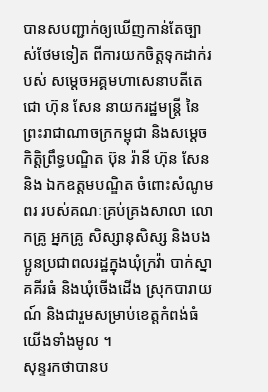បានសបញ្ជាក់ឲ្យឃើញកាន់តែច្បាស់ថែមទៀត ពីការយកចិត្តទុកដាក់របស់ សម្តេចអគ្គមហាសេនាបតីតេជោ ហ៊ុន សែន នាយករដ្ឋមន្ត្រី នៃព្រះរាជាណាចក្រកម្ពុជា និងសម្តេចកិត្តិព្រឹទ្ធបណ្ឌិត ប៊ុន រ៉ានី ហ៊ុន សែន និង ឯកឧត្តមបណ្ឌិត ចំពោះសំណូមពរ របស់គណៈគ្រប់គ្រងសាលា លោកគ្រូ អ្នកគ្រូ សិស្សានុសិស្ស និងបងប្អូនប្រជាពលរដ្ឋក្នុងឃុំក្រវ៉ា បាក់ស្នា គគីរធំ និងឃុំចើងដើង ស្រុកបារាយណ៍ និងជារួមសម្រាប់ខេត្តកំពង់ធំយើងទាំងមូល ។
សុន្ទរកថាបានប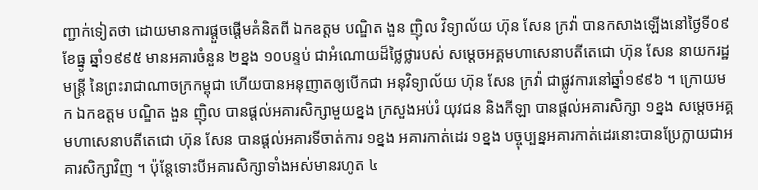ញ្ជាក់ទៀតថា ដោយមានការផ្តួចផ្តើមគំនិតពី ឯកឧត្តម បណ្ឌិត ងួន ញ៉ិល វិទ្យាល័យ ហ៊ុន សែន ក្រវ៉ា បានកសាងឡើងនៅថ្ងៃទី០៩ ខែធ្នូ ឆ្នាំ១៩៩៥ មានអគារចំនួន ២ខ្នង ១០បន្ទប់ ជាអំណោយដ៏ថ្លៃថ្លារបស់ សម្តេចអគ្គមហាសេនាបតីតេជោ ហ៊ុន សែន នាយករដ្ឋមន្ត្រី នៃព្រះរាជាណាចក្រកម្ពុជា ហើយបានអនុញាតឲ្យបើកជា អនុវិទ្យាល័យ ហ៊ុន សែន ក្រវ៉ា ជាផ្លូវការនៅឆ្នាំ១៩៩៦ ។ ក្រោយមក ឯកឧត្តម បណ្ឌិត ងួន ញ៉ិល បានផ្តល់អគារសិក្សាមួយខ្នង ក្រសួងអប់រំ យុវជន និងកីឡា បានផ្តល់អគារសិក្សា ១ខ្នង សម្តេចអគ្គមហាសេនាបតីតេជោ ហ៊ុន សែន បានផ្តល់អគារទីចាត់ការ ១ខ្នង អគារកាត់ដេរ ១ខ្នង បច្ចុប្បន្នអគារកាត់ដេរនោះបានប្រែក្លាយជាអគារសិក្សាវិញ ។ ប៉ុន្តែទោះបីអគារសិក្សាទាំងអស់មានរហូត ៤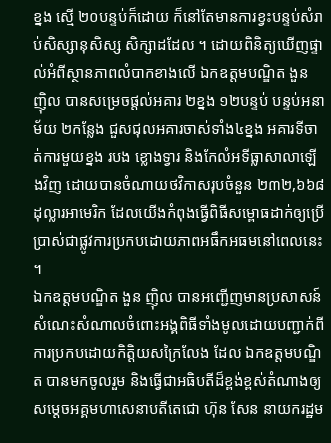ខ្នង ស្មើ ២០បន្ទប់ក៏ដោយ ក៏នៅតែមានការខ្វះបន្ទប់សំរាប់សិស្សានុសិស្ស សិក្សាដដែល ។ ដោយពិនិត្យឃើញផ្ទាល់អំពីស្ថានភាពលំបាកខាងលើ ឯកឧត្តមបណ្ឌិត ងួន ញ៉ិល បានសម្រេចផ្តល់អគារ ២ខ្នង ១២បន្ទប់ បន្ទប់អនាម័យ ២កន្លែង ជួសជុលអគារចាស់ទាំង៤ខ្នង អគារទីចាត់ការមួយខ្នង របង ខ្លោងទ្វារ និងកែលំអទីធ្លាសាលាឡើងវិញ ដោយបានចំណាយថវិកាសរុបចំនួន ២៣២,៦៦៨ ដុល្លារអាមេរិក ដែលយើងកំពុងធ្វើពិធីសម្ពោធដាក់ឲ្យប្រើប្រាស់ជាផ្លូវការប្រកបដោយភាពអធឹកអធមនៅពេលនេះ ។
ឯកឧត្តមបណ្ឌិត ងួន ញ៉ិល បានអញ្ជើញមានប្រសាសន៍សំណេះសំណាលចំពោះអង្គពិធីទាំងមូលដោយបញ្ជាក់ពីការប្រកបដោយកិត្តិយសក្រៃលែង ដែល ឯកឧត្តមបណ្ឌិត បានមកចូលរួម និងធ្វើជាអធិបតីដ៏ខ្ពង់ខ្ពស់តំណាងឲ្យ សម្តេចអគ្គមហាសេនាបតីតេជោ ហ៊ុន សែន នាយករដ្ឋម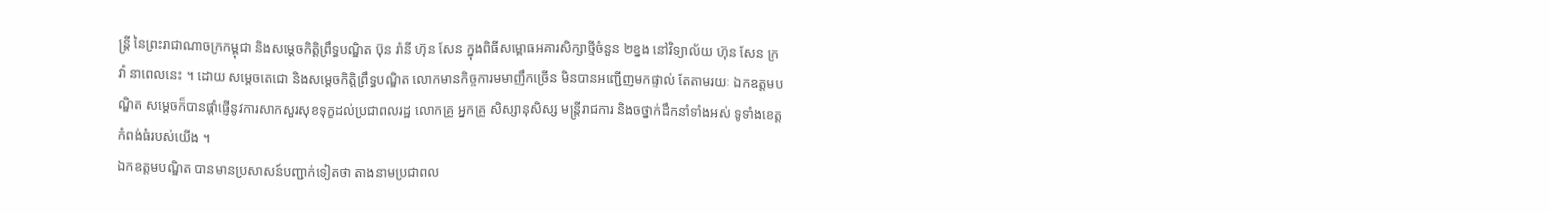ន្ត្រី នៃព្រះរាជាណាចក្រកម្ពុជា និងសម្តេចកិត្តិព្រឹទ្ធបណ្ឌិត ប៊ុន រ៉ានី ហ៊ុន សែន ក្នុងពិធីសម្ពោធអគារសិក្សាថ្មីចំនួន ២ខ្នង នៅវិទ្យាល័យ ហ៊ុន សែន ក្រវ៉ា នាពេលនេះ ។ ដោយ សម្តេចតេជោ និងសម្តេចកិត្តិព្រឹទ្ធបណ្ឌិត លោកមានកិច្ចការមមាញឹកច្រើន មិនបានអញ្ជើញមកផ្ទាល់ តែតាមរយៈ ឯកឧត្តមបណ្ឌិត សម្តេចក៏បានផ្តាំផ្ញើនូវការសាកសួរសុខទុក្ខដល់ប្រជាពលរដ្ឋ លោកគ្រូ អ្នកគ្រូ សិស្សានុសិស្ស មន្ត្រីរាជការ និងចថ្នាក់ដឹកនាំទាំងអស់ ទូទាំងខេត្តកំពង់ធំរបស់យើង ។
ឯកឧត្តមបណ្ឌិត បានមានប្រសាសន៍បញ្ជាក់ទៀតថា តាងនាមប្រជាពល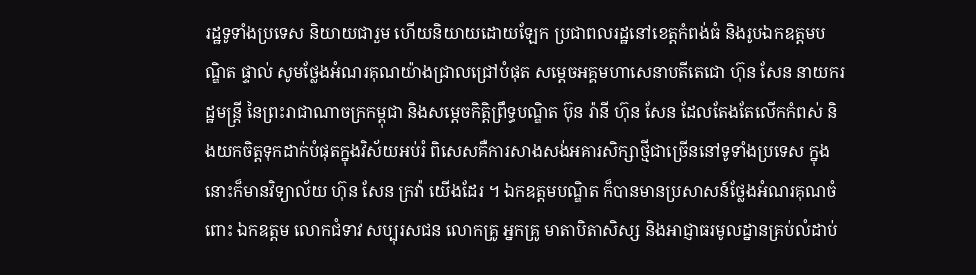រដ្ឋទូទាំងប្រទេស និយាយជារួម ហើយនិយាយដោយឡែក ប្រជាពលរដ្ឋនៅខេត្តកំពង់ធំ និងរូបឯកឧត្តមបណ្ឌិត ផ្ទាល់ សូមថ្លែងអំណរគុណយ៉ាងជ្រាលជ្រៅបំផុត សម្តេចអគ្គមហាសេនាបតីតេជោ ហ៊ុន សែន នាយករដ្ឋមន្ត្រី នៃព្រះរាជាណាចក្រកម្ពុជា និងសម្តេចកិត្តិព្រឹទ្ធបណ្ឌិត ប៊ុន រ៉ានី ហ៊ុន សែន ដែលតែងតែលើកកំពស់ និងយកចិត្តទុកដាក់បំផុតក្នុងវិស័យអប់រំ ពិសេសគឺការសាងសង់អគារសិក្សាថ្មីជាច្រើននៅទូទាំងប្រទេស ក្នុងនោះក៏មានវិទ្យាល័យ ហ៊ុន សែន ក្រវ៉ា យើងដែរ ។ ឯកឧត្តមបណ្ឌិត ក៏បានមានប្រសាសន៍ថ្លែងអំណរគុណចំពោះ ឯកឧត្តម លោកជំទាវ សប្បុរសជន លោកគ្រូ អ្នកគ្រូ មាតាបិតាសិស្ស និងអាជ្ញាធរមូលដ្នានគ្រប់លំដាប់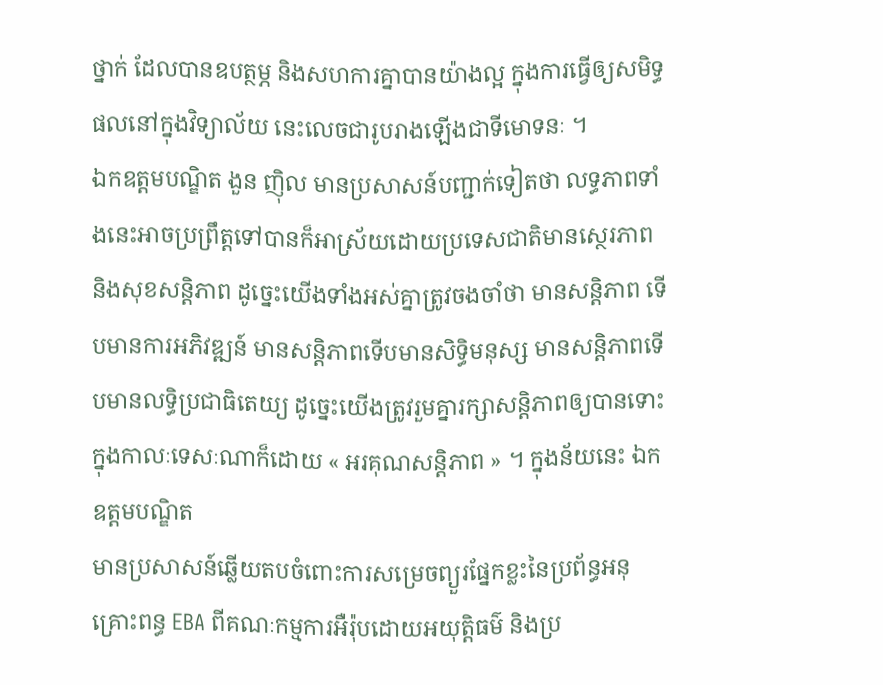ថ្នាក់ ដែលបានឧបត្ថម្ភ និងសហការគ្នាបានយ៉ាងល្អ ក្នុងការធ្វើឲ្យសមិទ្ធផលនៅក្នុងវិទ្យាល័យ នេះលេចជារូបរាងឡើងជាទីមោទនៈ ។
ឯកឧត្តមបណ្ឌិត ងួន ញ៉ិល មានប្រសាសន៍បញ្ជាក់ទៀតថា លទ្ធភាពទាំងនេះអាចប្រព្រឹត្តទៅបានក៏អាស្រ័យដោយប្រទេសជាតិមានស្ថេរភាព និងសុខសន្តិភាព ដូច្នេះយើងទាំងអស់គ្នាត្រូវចងចាំថា មានសន្តិភាព ទើបមានការអភិវឌ្ឍន៍ មានសន្តិភាពទើបមានសិទ្ធិមនុស្ស មានសន្តិភាពទើបមានលទ្ធិប្រជាធិតេយ្យ ដូច្នេះយើងត្រូវរួមគ្នារក្សាសន្តិភាពឲ្យបានទោះក្នុងកាលៈទេសៈណាក៏ដោយ « អរគុណសន្តិភាព » ។ ក្នុងន័យនេះ ឯកឧត្តមបណ្ឌិត
មានប្រសាសន៍ឆ្លើយតបចំពោះការសម្រេចព្យួរផ្នែកខ្លះនៃប្រព័ន្ធអនុគ្រោះពន្ធ EBA ពីគណៈកម្មការអឺរ៉ុបដោយអយុត្តិធម៌ និងប្រ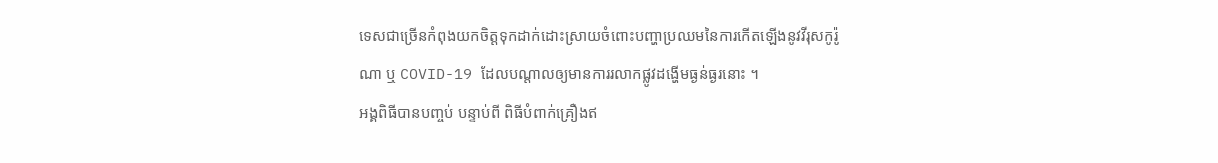ទេសជាច្រើនកំពុងយកចិត្តទុកដាក់ដោះស្រាយចំពោះបញ្ហាប្រឈមនៃការកើតឡើងនូវវីរុសកូរ៉ូណា ឬ COVID-19 ដែលបណ្តាលឲ្យមានការរលាកផ្លូវដង្ហើមធ្ងន់ធ្ងរនោះ ។
អង្គពិធីបានបញ្ចប់ បន្ទាប់ពី ពិធីបំពាក់គ្រឿងឥ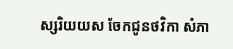ស្សរិយយស ចែកជូនថវិកា សំភា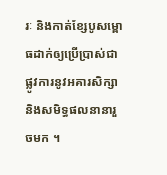រៈ និងកាត់ខ្សែបូសម្ពោធដាក់ឲ្យប្រើប្រាស់ជាផ្លូវការនូវអគារសិក្សា និងសមិទ្ធផលនានារួចមក ។